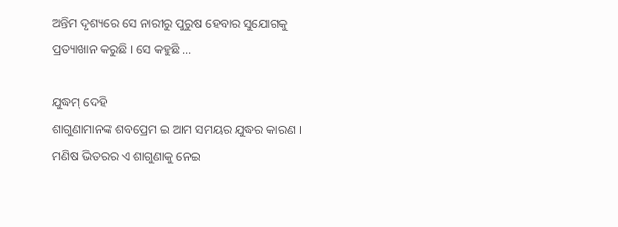ଅନ୍ତିମ ଦୃଶ୍ୟରେ ସେ ନାରୀରୁ ପୁରୁଷ ହେବାର ସୁଯୋଗକୁ ପ୍ରତ୍ୟାଖାନ କରୁଛି । ସେ କହୁଛି ...

ଯୁଦ୍ଧମ୍ ଦେହି
ଶାଗୁଣାମାନଙ୍କ ଶବପ୍ରେମ ଇ ଆମ ସମୟର ଯୁଦ୍ଧର କାରଣ । ମଣିଷ ଭିତରର ଏ ଶାଗୁଣାକୁ ନେଇ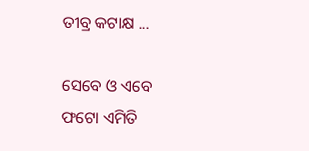ତୀବ୍ର କଟାକ୍ଷ ...

ସେବେ ଓ ଏବେ
ଫଟୋ ଏମିତି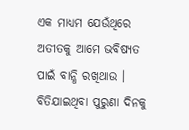ଏକ ମାଧ୍ୟମ ଯେଉଁଥିରେ ଅତୀତକୁ ଆମେ ଭବିଷ୍ୟତ ପାଇଁ ବାନ୍ଧି ରଖିଥାଉ । ବିତିଯାଇଥିବା ପୁରୁଣା ଦିନକୁ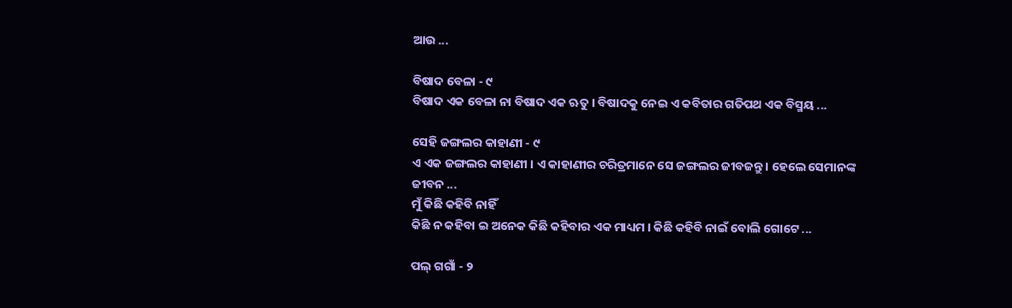ଆଉ ...

ବିଷାଦ ବେଳା - ୯
ବିଷାଦ ଏକ ବେଳା ନା ବିଷାଦ ଏକ ଋତୁ । ବିଷାଦକୁ ନେଇ ଏ କବିତାର ଗତିପଥ ଏକ ବିସ୍ମୟ ...

ସେହି ଜଙ୍ଗଲର କାହାଣୀ - ୯
ଏ ଏକ ଜଙ୍ଗଲର କାହାଣୀ । ଏ କାହାଣୀର ଚରିତ୍ରମାନେ ସେ ଜଙ୍ଗଲର ଜୀବଜନ୍ତୁ । ହେଲେ ସେମାନଙ୍କ ଜୀବନ ...
ମୁଁ କିଛି କହିବି ନାହିଁ
କିଛି ନ କହିବା ଇ ଅନେକ କିଛି କହିବାର ଏକ ମାଧ୍ୟମ । କିଛି କହିବି ନାଇଁ ବୋଲି ଗୋଟେ ...

ପଲ୍ ଗଗାଁ - ୨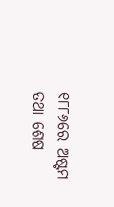୧୮୮୬ରେ ଅଷ୍ଟମ ତଥା ଶେଷ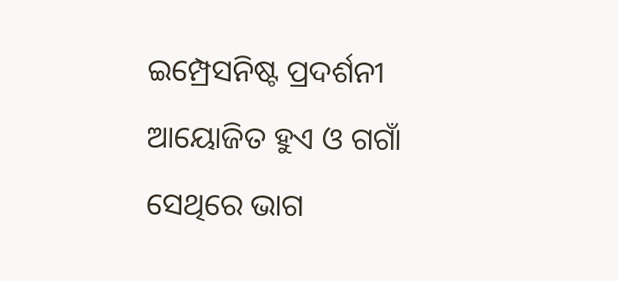ଇମ୍ପ୍ରେସନିଷ୍ଟ ପ୍ରଦର୍ଶନୀ ଆୟୋଜିତ ହୁଏ ଓ ଗଗାଁ ସେଥିରେ ଭାଗ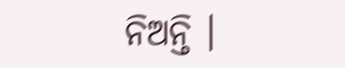ନିଅନ୍ତି ।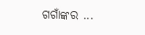ଗଗାଁଙ୍କର ...